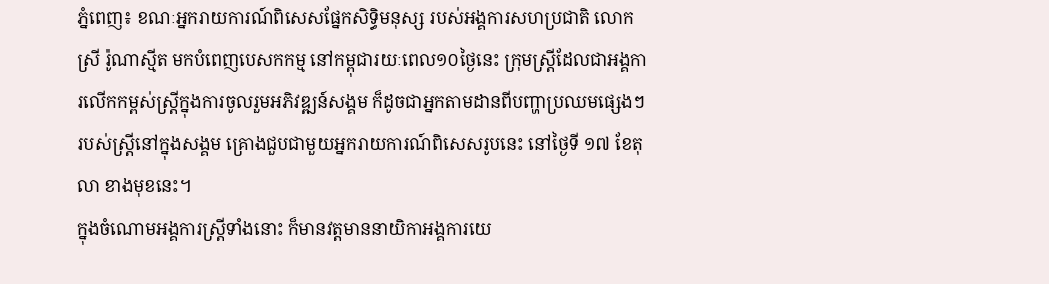ភ្នំពេញ៖ ខណៈអ្នករាយការណ៍ពិសេសផ្នែកសិទ្ធិមនុស្ស របស់អង្គការសហប្រជាតិ លោកស្រី រ៉ូណាស្មីត មកបំពេញបេសកកម្ម នៅកម្ពុជារយៈពេល១០ថ្ងៃនេះ ក្រុមស្ត្រីដែលជាអង្គការលើកកម្ពស់ស្ត្រីក្នុងការចូលរួមអភិវឌ្ឍន៍សង្គម ក៏ដូចជាអ្នកតាមដានពីបញ្ហាប្រឈមផ្សេងៗរបស់ស្ត្រីនៅក្នុងសង្គម គ្រោងជួបជាមួយអ្នករាយការណ៍ពិសេសរូបនេះ នៅថ្ងៃទី ១៧ ខែតុលា ខាងមុខនេះ។
ក្នុងចំណោមអង្គការស្ត្រីទាំងនោះ ក៏មានវត្តមាននាយិកាអង្គការយេ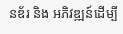នឌ័រ និង អភិវឌ្ឍន៍ដើម្បី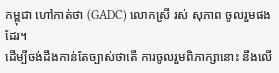កម្ពុជា ហៅកាត់ថា (GADC) លោកស្រី រស់ សុភាព ចូលរួមផងដែរ។
ដើម្បីចង់ដឹងកាន់តែច្បាស់ថាតើ ការចូលរួមពិភាក្សានោះ នឹងលើ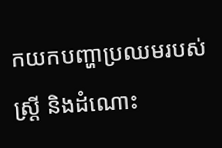កយកបញ្ហាប្រឈមរបស់ស្ត្រី និងដំណោះ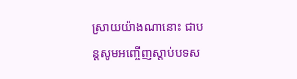ស្រាយយ៉ាងណានោះ ជាបន្តសូមអញ្ចើញស្តាប់បទស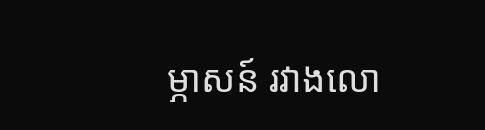ម្ភាសន៍ រវាងលោ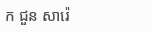ក ជួន សារ៉េ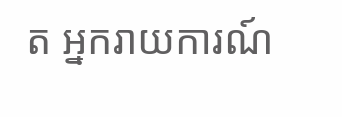ត អ្នករាយការណ៍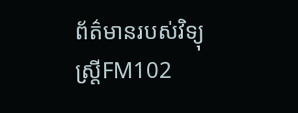ព័ត៌មានរបស់វិទ្យុស្ត្រីFM102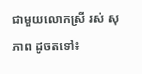ជាមួយលោកស្រី រស់ សុភាព ដូចតទៅ៖